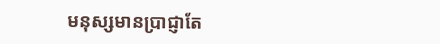មនុស្សមានប្រាជ្ញាតែ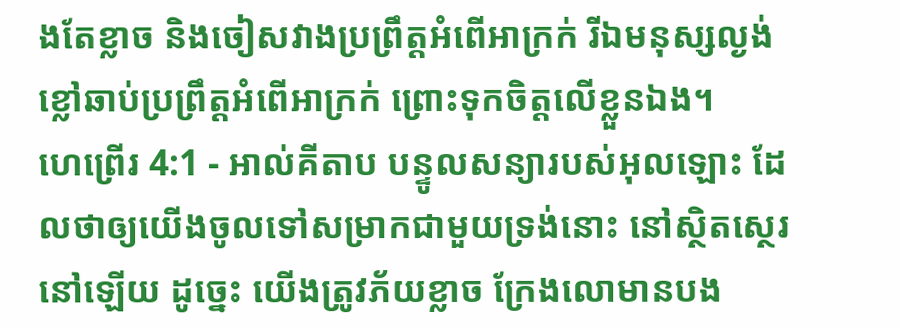ងតែខ្លាច និងចៀសវាងប្រព្រឹត្តអំពើអាក្រក់ រីឯមនុស្សល្ងង់ខ្លៅឆាប់ប្រព្រឹត្តអំពើអាក្រក់ ព្រោះទុកចិត្តលើខ្លួនឯង។
ហេព្រើរ 4:1 - អាល់គីតាប បន្ទូលសន្យារបស់អុលឡោះ ដែលថាឲ្យយើងចូលទៅសម្រាកជាមួយទ្រង់នោះ នៅស្ថិតស្ថេរនៅឡើយ ដូច្នេះ យើងត្រូវភ័យខ្លាច ក្រែងលោមានបង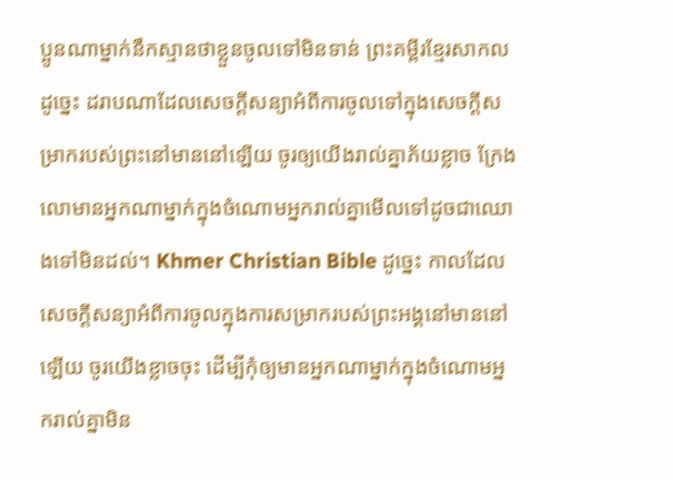ប្អូនណាម្នាក់នឹកស្មានថាខ្លួនចូលទៅមិនទាន់ ព្រះគម្ពីរខ្មែរសាកល ដូច្នេះ ដរាបណាដែលសេចក្ដីសន្យាអំពីការចូលទៅក្នុងសេចក្ដីសម្រាករបស់ព្រះនៅមាននៅឡើយ ចូរឲ្យយើងរាល់គ្នាភ័យខ្លាច ក្រែងលោមានអ្នកណាម្នាក់ក្នុងចំណោមអ្នករាល់គ្នាមើលទៅដូចជាឈោងទៅមិនដល់។ Khmer Christian Bible ដូច្នេះ កាលដែលសេចក្ដីសន្យាអំពីការចូលក្នុងការសម្រាករបស់ព្រះអង្គនៅមាននៅឡើយ ចូរយើងខ្លាចចុះ ដើម្បីកុំឲ្យមានអ្នកណាម្នាក់ក្នុងចំណោមអ្នករាល់គ្នាមិន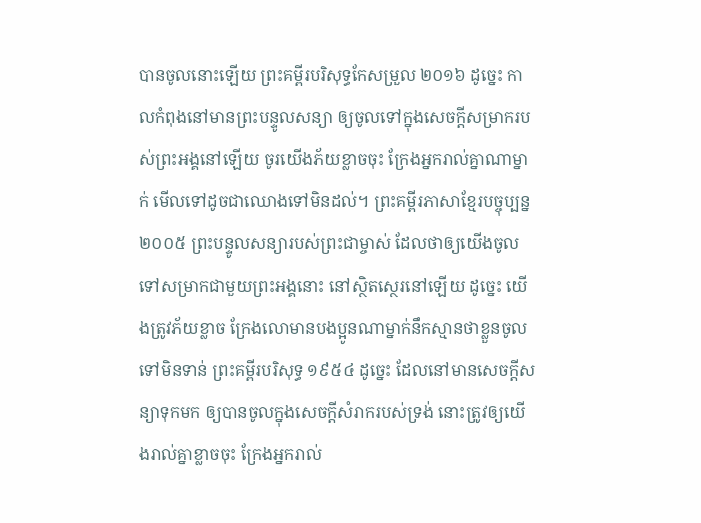បានចូលនោះឡើយ ព្រះគម្ពីរបរិសុទ្ធកែសម្រួល ២០១៦ ដូច្នេះ កាលកំពុងនៅមានព្រះបន្ទូលសន្យា ឲ្យចូលទៅក្នុងសេចក្ដីសម្រាករបស់ព្រះអង្គនៅឡើយ ចូរយើងភ័យខ្លាចចុះ ក្រែងអ្នករាល់គ្នាណាម្នាក់ មើលទៅដូចជាឈោងទៅមិនដល់។ ព្រះគម្ពីរភាសាខ្មែរបច្ចុប្បន្ន ២០០៥ ព្រះបន្ទូលសន្យារបស់ព្រះជាម្ចាស់ ដែលថាឲ្យយើងចូលទៅសម្រាកជាមួយព្រះអង្គនោះ នៅស្ថិតស្ថេរនៅឡើយ ដូច្នេះ យើងត្រូវភ័យខ្លាច ក្រែងលោមានបងប្អូនណាម្នាក់នឹកស្មានថាខ្លួនចូលទៅមិនទាន់ ព្រះគម្ពីរបរិសុទ្ធ ១៩៥៤ ដូច្នេះ ដែលនៅមានសេចក្ដីសន្យាទុកមក ឲ្យបានចូលក្នុងសេចក្ដីសំរាករបស់ទ្រង់ នោះត្រូវឲ្យយើងរាល់គ្នាខ្លាចចុះ ក្រែងអ្នករាល់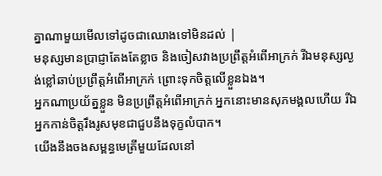គ្នាណាមួយមើលទៅដូចជាឈោងទៅមិនដល់ |
មនុស្សមានប្រាជ្ញាតែងតែខ្លាច និងចៀសវាងប្រព្រឹត្តអំពើអាក្រក់ រីឯមនុស្សល្ងង់ខ្លៅឆាប់ប្រព្រឹត្តអំពើអាក្រក់ ព្រោះទុកចិត្តលើខ្លួនឯង។
អ្នកណាប្រយ័ត្នខ្លួន មិនប្រព្រឹត្តអំពើអាក្រក់ អ្នកនោះមានសុភមង្គលហើយ រីឯអ្នកកាន់ចិត្តរឹងរូសមុខជាជួបនឹងទុក្ខលំបាក។
យើងនឹងចងសម្ពន្ធមេត្រីមួយដែលនៅ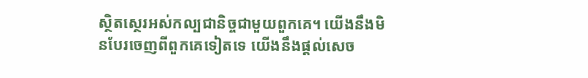ស្ថិតស្ថេរអស់កល្បជានិច្ចជាមួយពួកគេ។ យើងនឹងមិនបែរចេញពីពួកគេទៀតទេ យើងនឹងផ្ដល់សេច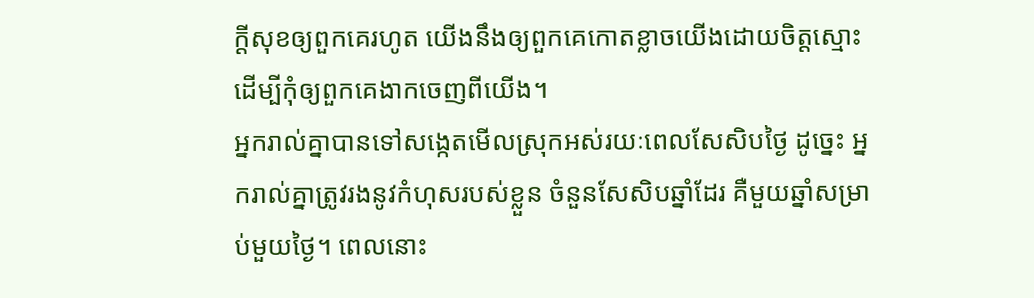ក្ដីសុខឲ្យពួកគេរហូត យើងនឹងឲ្យពួកគេកោតខ្លាចយើងដោយចិត្តស្មោះ ដើម្បីកុំឲ្យពួកគេងាកចេញពីយើង។
អ្នករាល់គ្នាបានទៅសង្កេតមើលស្រុកអស់រយៈពេលសែសិបថ្ងៃ ដូច្នេះ អ្នករាល់គ្នាត្រូវរងនូវកំហុសរបស់ខ្លួន ចំនួនសែសិបឆ្នាំដែរ គឺមួយឆ្នាំសម្រាប់មួយថ្ងៃ។ ពេលនោះ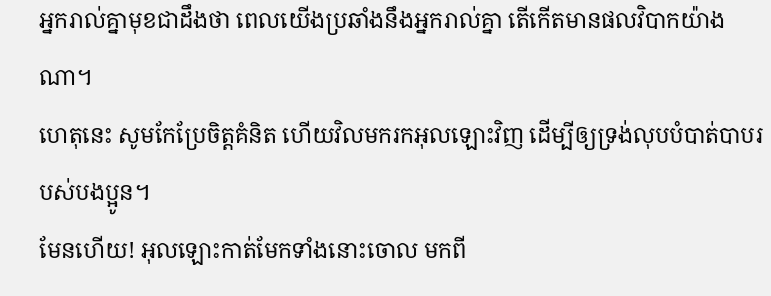អ្នករាល់គ្នាមុខជាដឹងថា ពេលយើងប្រឆាំងនឹងអ្នករាល់គ្នា តើកើតមានផលវិបាកយ៉ាងណា។
ហេតុនេះ សូមកែប្រែចិត្ដគំនិត ហើយវិលមករកអុលឡោះវិញ ដើម្បីឲ្យទ្រង់លុបបំបាត់បាបរបស់បងប្អូន។
មែនហើយ! អុលឡោះកាត់មែកទាំងនោះចោល មកពី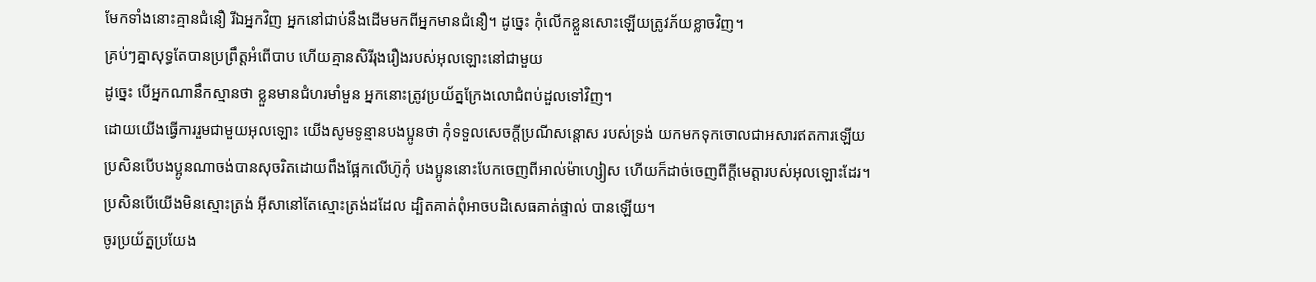មែកទាំងនោះគ្មានជំនឿ រីឯអ្នកវិញ អ្នកនៅជាប់នឹងដើមមកពីអ្នកមានជំនឿ។ ដូច្នេះ កុំលើកខ្លួនសោះឡើយត្រូវភ័យខ្លាចវិញ។
គ្រប់ៗគ្នាសុទ្ធតែបានប្រព្រឹត្ដអំពើបាប ហើយគ្មានសិរីរុងរឿងរបស់អុលឡោះនៅជាមួយ
ដូច្នេះ បើអ្នកណានឹកស្មានថា ខ្លួនមានជំហរមាំមួន អ្នកនោះត្រូវប្រយ័ត្នក្រែងលោជំពប់ដួលទៅវិញ។
ដោយយើងធ្វើការរួមជាមួយអុលឡោះ យើងសូមទូន្មានបងប្អូនថា កុំទទួលសេចក្តីប្រណីសន្តោស របស់ទ្រង់ យកមកទុកចោលជាអសារឥតការឡើយ
ប្រសិនបើបងប្អូនណាចង់បានសុចរិតដោយពឹងផ្អែកលើហ៊ូកុំ បងប្អូននោះបែកចេញពីអាល់ម៉ាហ្សៀស ហើយក៏ដាច់ចេញពីក្តីមេត្តារបស់អុលឡោះដែរ។
ប្រសិនបើយើងមិនស្មោះត្រង់ អ៊ីសានៅតែស្មោះត្រង់ដដែល ដ្បិតគាត់ពុំអាចបដិសេធគាត់ផ្ទាល់ បានឡើយ។
ចូរប្រយ័ត្នប្រយែង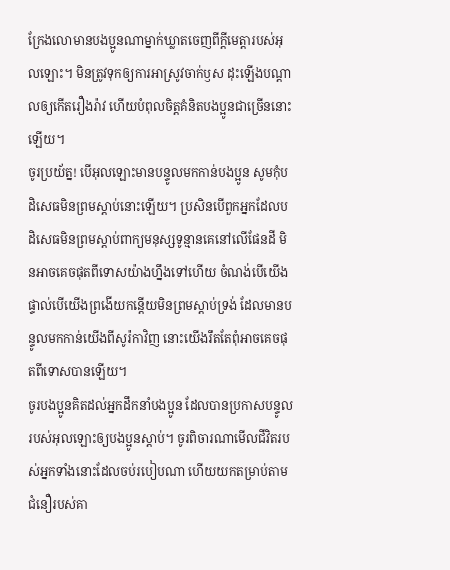ក្រែងលោមានបងប្អូនណាម្នាក់ឃ្លាតចេញពីក្តីមេត្តារបស់អុលឡោះ។ មិនត្រូវទុកឲ្យការអាស្រូវចាក់ឫស ដុះឡើងបណ្ដាលឲ្យកើតរឿងរ៉ាវ ហើយបំពុលចិត្ដគំនិតបងប្អូនជាច្រើននោះឡើយ។
ចូរប្រយ័ត្ន! បើអុលឡោះមានបន្ទូលមកកាន់បងប្អូន សូមកុំបដិសេធមិនព្រមស្ដាប់នោះឡើយ។ ប្រសិនបើពួកអ្នកដែលបដិសេធមិនព្រមស្ដាប់ពាក្យមនុស្សទូន្មានគេនៅលើផែនដី មិនអាចគេចផុតពីទោសយ៉ាងហ្នឹងទៅហើយ ចំណង់បើយើងផ្ទាល់បើយើងព្រងើយកន្តើយមិនព្រមស្ដាប់ទ្រង់ ដែលមានបន្ទូលមកកាន់យើងពីសូរ៉កាវិញ នោះយើងរឹតតែពុំអាចគេចផុតពីទោសបានឡើយ។
ចូរបងប្អូនគិតដល់អ្នកដឹកនាំបងប្អូន ដែលបានប្រកាសបន្ទូលរបស់អុលឡោះឲ្យបងប្អូនស្ដាប់។ ចូរពិចារណាមើលជីវិតរបស់អ្នកទាំងនោះដែលចប់របៀបណា ហើយយកតម្រាប់តាមជំនឿរបស់គា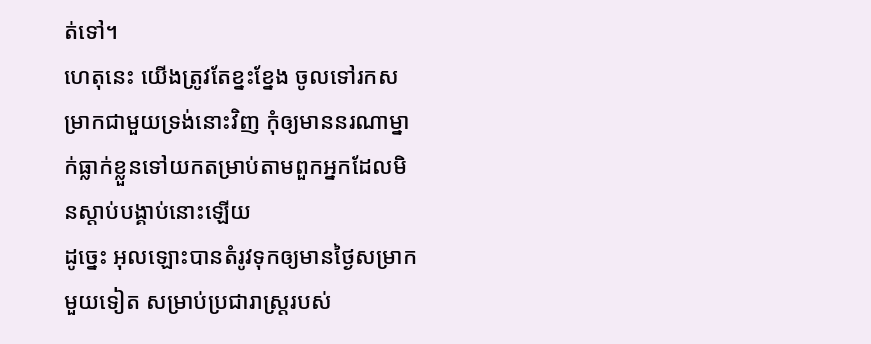ត់ទៅ។
ហេតុនេះ យើងត្រូវតែខ្នះខ្នែង ចូលទៅរកសម្រាកជាមួយទ្រង់នោះវិញ កុំឲ្យមាននរណាម្នាក់ធ្លាក់ខ្លួនទៅយកតម្រាប់តាមពួកអ្នកដែលមិនស្ដាប់បង្គាប់នោះឡើយ
ដូច្នេះ អុលឡោះបានតំរូវទុកឲ្យមានថ្ងៃសម្រាកមួយទៀត សម្រាប់ប្រជារាស្ដ្ររបស់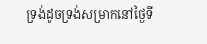ទ្រង់ដូចទ្រង់សម្រាកនៅថ្ងៃទី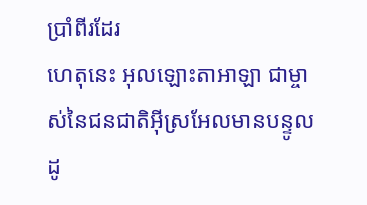ប្រាំពីរដែរ
ហេតុនេះ អុលឡោះតាអាឡា ជាម្ចាស់នៃជនជាតិអ៊ីស្រអែលមានបន្ទូលដូ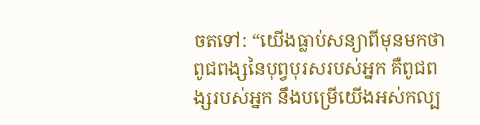ចតទៅ: “យើងធ្លាប់សន្យាពីមុនមកថា ពូជពង្សនៃបុព្វបុរសរបស់អ្នក គឺពូជពង្សរបស់អ្នក នឹងបម្រើយើងអស់កល្ប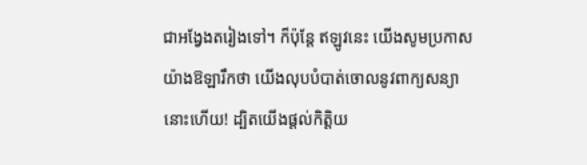ជាអង្វែងតរៀងទៅ។ ក៏ប៉ុន្តែ ឥឡូវនេះ យើងសូមប្រកាសយ៉ាងឱឡារឹកថា យើងលុបបំបាត់ចោលនូវពាក្យសន្យានោះហើយ! ដ្បិតយើងផ្តល់កិត្តិយ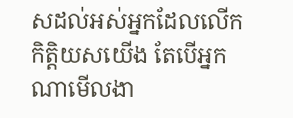សដល់អស់អ្នកដែលលើកកិត្តិយសយើង តែបើអ្នកណាមើលងា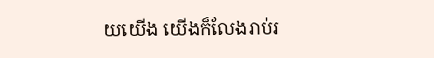យយើង យើងក៏លែងរាប់រ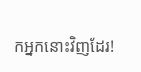កអ្នកនោះវិញដែរ!